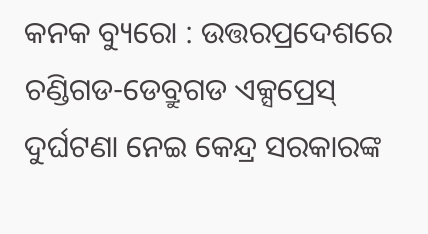କନକ ବ୍ୟୁରୋ : ଉତ୍ତରପ୍ରଦେଶରେ ଚଣ୍ଡିଗଡ-ଡେବ୍ରୁଗଡ ଏକ୍ସପ୍ରେସ୍ ଦୁର୍ଘଟଣା ନେଇ କେନ୍ଦ୍ର ସରକାରଙ୍କ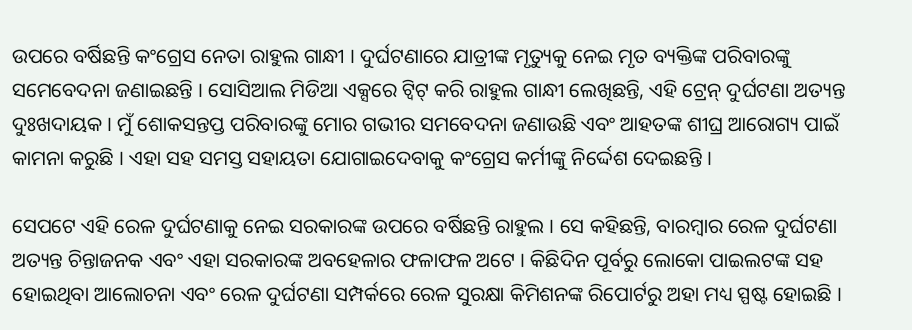ଉପରେ ବର୍ଷିଛନ୍ତି କଂଗ୍ରେସ ନେତା ରାହୁଲ ଗାନ୍ଧୀ । ଦୁର୍ଘଟଣାରେ ଯାତ୍ରୀଙ୍କ ମୃତ୍ୟୁକୁ ନେଇ ମୃତ ବ୍ୟକ୍ତିଙ୍କ ପରିବାରଙ୍କୁ ସମେବେଦନା ଜଣାଇଛନ୍ତି । ସୋସିଆଲ ମିଡିଆ ଏକ୍ସରେ ଟ୍ୱିଟ୍ କରି ରାହୁଲ ଗାନ୍ଧୀ ଲେଖିଛନ୍ତି, ଏହି ଟ୍ରେନ୍ ଦୁର୍ଘଟଣା ଅତ୍ୟନ୍ତ ଦୁଃଖଦାୟକ । ମୁଁ ଶୋକସନ୍ତପ୍ତ ପରିବାରଙ୍କୁ ମୋର ଗଭୀର ସମବେଦନା ଜଣାଉଛି ଏବଂ ଆହତଙ୍କ ଶୀଘ୍ର ଆରୋଗ୍ୟ ପାଇଁ କାମନା କରୁଛି । ଏହା ସହ ସମସ୍ତ ସହାୟତା ଯୋଗାଇଦେବାକୁ କଂଗ୍ରେସ କର୍ମୀଙ୍କୁ ନିର୍ଦ୍ଦେଶ ଦେଇଛନ୍ତି ।

ସେପଟେ ଏହି ରେଳ ଦୁର୍ଘଟଣାକୁ ନେଇ ସରକାରଙ୍କ ଉପରେ ବର୍ଷିଛନ୍ତି ରାହୁଲ । ସେ କହିଛନ୍ତି, ବାରମ୍ବାର ରେଳ ଦୁର୍ଘଟଣା ଅତ୍ୟନ୍ତ ଚିନ୍ତାଜନକ ଏବଂ ଏହା ସରକାରଙ୍କ ଅବହେଳାର ଫଳାଫଳ ଅଟେ । କିଛିଦିନ ପୂର୍ବରୁ ଲୋକୋ ପାଇଲଟଙ୍କ ସହ ହୋଇଥିବା ଆଲୋଚନା ଏବଂ ରେଳ ଦୁର୍ଘଟଣା ସମ୍ପର୍କରେ ରେଳ ସୁରକ୍ଷା କିମିଶନଙ୍କ ରିପୋର୍ଟରୁ ଅହା ମଧ୍ୟ ସ୍ପଷ୍ଟ ହୋଇଛି ।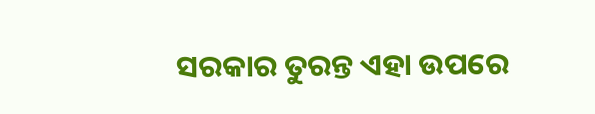ସରକାର ତୁରନ୍ତ ଏହା ଉପରେ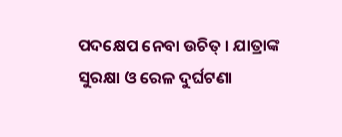ପଦକ୍ଷେପ ନେବା ଉଚିତ୍ । ଯାତ୍ରାଙ୍କ ସୁରକ୍ଷା ଓ ରେଳ ଦୁର୍ଘଟଣା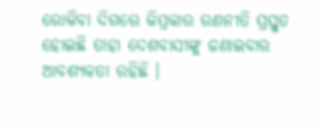ରୋକିବା ଦିଗରେ କିପ୍ରକାର ରଣନୀତି ପ୍ରସ୍ତୁତ ହୋଇଛି ତାହା ଦେଶବାସୀଙ୍କୁ ଜଣାଇବାର ଆବଶ୍ୟକତା ରହିଛି ।